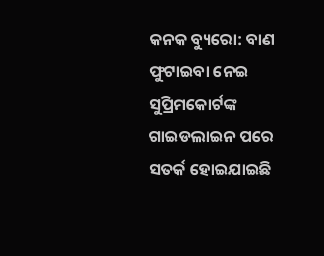କନକ ବ୍ୟୁରୋ: ବାଣ ଫୁଟାଇବା ନେଇ ସୁପ୍ରିମକୋର୍ଟଙ୍କ ଗାଇଡଲାଇନ ପରେ ସତର୍କ ହୋଇଯାଇଛି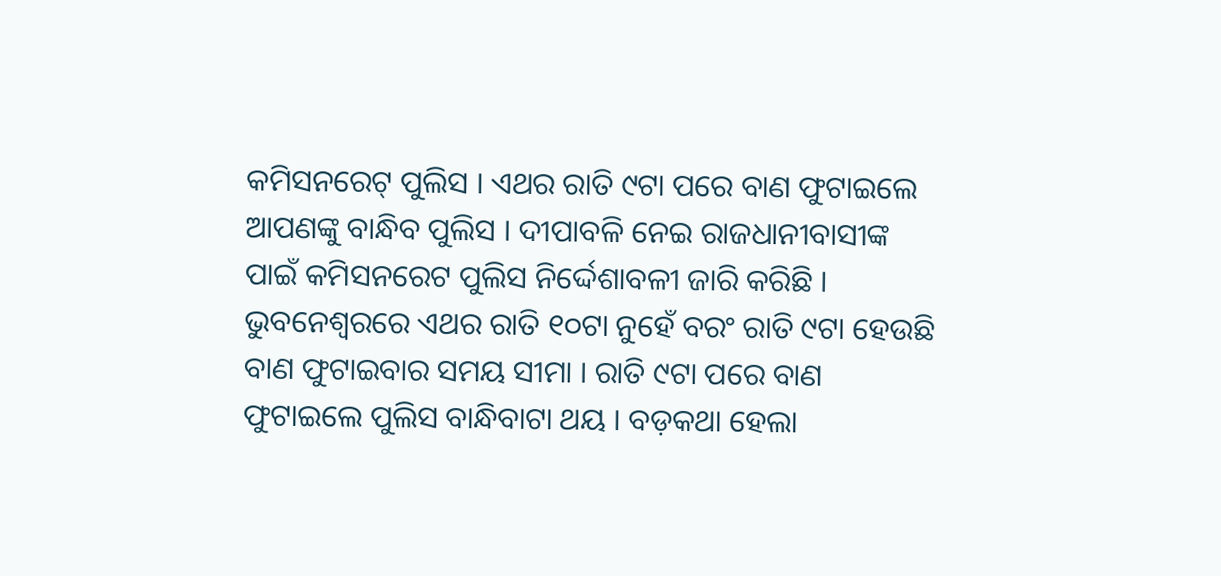କମିସନରେଟ୍ ପୁଲିସ । ଏଥର ରାତି ୯ଟା ପରେ ବାଣ ଫୁଟାଇଲେ ଆପଣଙ୍କୁ ବାନ୍ଧିବ ପୁଲିସ । ଦୀପାବଳି ନେଇ ରାଜଧାନୀବାସୀଙ୍କ ପାଇଁ କମିସନରେଟ ପୁଲିସ ନିର୍ଦ୍ଦେଶାବଳୀ ଜାରି କରିଛି ।
ଭୁବନେଶ୍ବରରେ ଏଥର ରାତି ୧୦ଟା ନୁହେଁ ବରଂ ରାତି ୯ଟା ହେଉଛି ବାଣ ଫୁଟାଇବାର ସମୟ ସୀମା । ରାତି ୯ଟା ପରେ ବାଣ ଫୁଟାଇଲେ ପୁଲିସ ବାନ୍ଧିବାଟା ଥୟ । ବଡ଼କଥା ହେଲା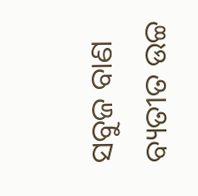ସବୁଜ ବାଣ ବ୍ୟତୀତ ଉଚ୍ଚ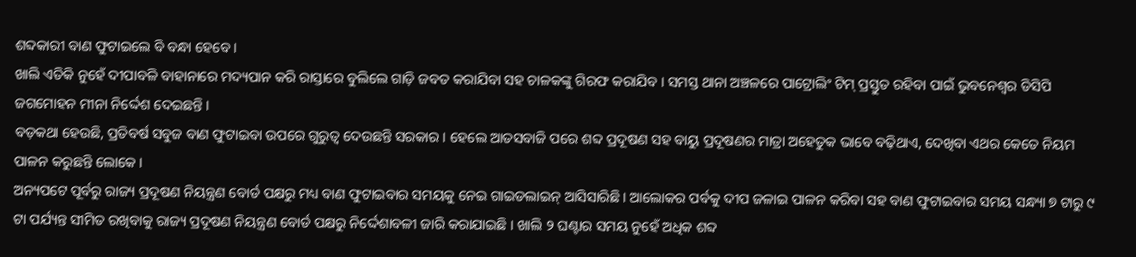ଶବ୍ଦକାରୀ ବାଣ ଫୁଟାଇଲେ ବି ବନ୍ଧା ହେବେ ।
ଖାଲି ଏତିକି ନୁହେଁ ଦୀପାବଳି ବାହାନାରେ ମଦ୍ୟପାନ କରି ରାସ୍ତାରେ ବୁଲିଲେ ଗାଡ଼ି ଜବତ କରାଯିବା ସହ ଚାଳକଙ୍କୁ ଗିରଫ କରାଯିବ । ସମସ୍ତ ଥାନା ଅଞ୍ଚଳରେ ପାଟ୍ରୋଲିଂ ଟିମ୍ ପ୍ରସ୍ତୁତ ରହିବା ପାଇଁ ଭୁବନେଶ୍ବର ଡିସିପି ଜଗମୋହନ ମୀନା ନିର୍ଦ୍ଦେଶ ଦେଇଛନ୍ତି ।
ବଡ଼କଥା ହେଉଛି, ପ୍ରତିବର୍ଷ ସବୁଜ ବାଣ ଫୁଟାଇବା ଉପରେ ଗୁରୁତ୍ବ ଦେଉଛନ୍ତି ସରକାର । ହେଲେ ଆତସବାଜି ପରେ ଶବ୍ଦ ପ୍ରଦୂଷଣ ସହ ବାୟୁ ପ୍ରଦୂଷଣର ମାତ୍ରା ଅହେତୁକ ଭାବେ ବଢ଼ିଥାଏ, ଦେଖିବା ଏଥର କେତେ ନିୟମ ପାଳନ କରୁଛନ୍ତି ଲୋକେ ।
ଅନ୍ୟପଟେ ପୂର୍ବରୁ ରାଜ୍ୟ ପ୍ରଦୂଷଣ ନିୟନ୍ତ୍ରଣ ବୋର୍ଡ ପକ୍ଷରୁ ମଧ୍ୟ ବାଣ ଫୁଟାଇବାର ସମୟକୁ ନେଇ ଗାଇଡଲାଇନ୍ ଆସିସାରିଛି । ଆଲୋକର ପର୍ବକୁ ଦୀପ ଜଳାଇ ପାଳନ କରିବା ସହ ବାଣ ଫୁଟାଇବାର ସମୟ ସନ୍ଧ୍ୟା ୭ ଟାରୁ ୯ ଟା ପର୍ଯ୍ୟନ୍ତ ସୀମିତ ରଖିବାକୁ ରାଜ୍ୟ ପ୍ରଦୂଷଣ ନିୟନ୍ତ୍ରଣ ବୋର୍ଡ ପକ୍ଷରୁ ନିର୍ଦ୍ଦେଶାବଳୀ ଜାରି କରାଯାଇଛି । ଖାଲି ୨ ଘଣ୍ଟାର ସମୟ ନୁହେଁ ଅଧିକ ଶବ୍ଦ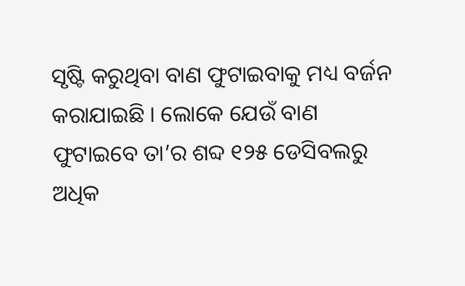ସୃଷ୍ଟି କରୁଥିବା ବାଣ ଫୁଟାଇବାକୁ ମଧ୍ୟ ବର୍ଜନ କରାଯାଇଛି । ଲୋକେ ଯେଉଁ ବାଣ ଫୁଟାଇବେ ତା’ର ଶବ୍ଦ ୧୨୫ ଡେସିବଲରୁ ଅଧିକ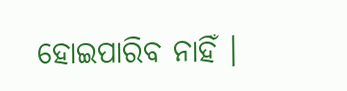ହୋଇପାରିବ ନାହିଁ ।